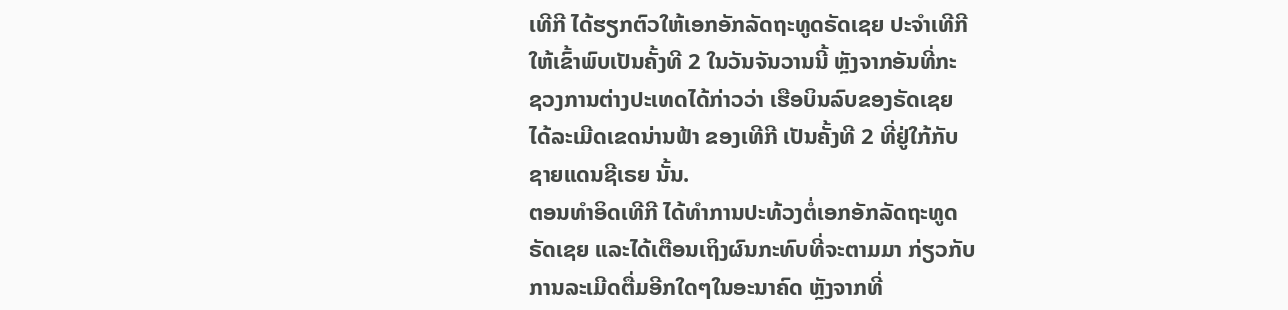ເທີກີ ໄດ້ຮຽກຕົວໃຫ້ເອກອັກລັດຖະທູດຣັດເຊຍ ປະຈຳເທີກີ
ໃຫ້ເຂົ້າພົບເປັນຄັ້ງທີ 2 ໃນວັນຈັນວານນີ້ ຫຼັງຈາກອັນທີ່ກະ
ຊວງການຕ່າງປະເທດໄດ້ກ່າວວ່າ ເຮືອບິນລົບຂອງຣັດເຊຍ
ໄດ້ລະເມີດເຂດນ່ານຟ້າ ຂອງເທີກີ ເປັນຄັ້ງທີ 2 ທີ່ຢູ່ໃກ້ກັບ
ຊາຍແດນຊີເຣຍ ນັ້ນ.
ຕອນທຳອິດເທີກີ ໄດ້ທຳການປະທ້ວງຕໍ່ເອກອັກລັດຖະທູດ
ຣັດເຊຍ ແລະໄດ້ເຕືອນເຖິງຜົນກະທົບທີ່ຈະຕາມມາ ກ່ຽວກັບ
ການລະເມີດຕື່ມອີກໃດໆໃນອະນາຄົດ ຫຼັງຈາກທີ່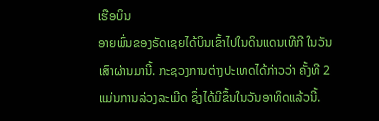ເຮືອບິນ
ອາຍພົ່ນຂອງຣັດເຊຍໄດ້ບິນເຂົ້າໄປໃນດິນແດນເທີກີ ໃນວັນ
ເສົາຜ່ານມານີ້. ກະຊວງການຕ່າງປະເທດໄດ້ກ່າວວ່າ ຄັ້ງທີ 2
ແມ່ນການລ່ວງລະເມີດ ຊຶ່ງໄດ້ມີຂຶ້ນໃນວັນອາທິດແລ້ວນີ້.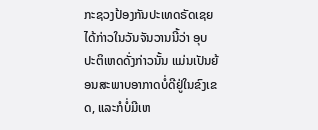ກະຊວງປ້ອງກັນປະເທດຣັດເຊຍ ໄດ້ກ່າວໃນວັນຈັນວານນີ້ວ່າ ອຸບປະຕິເຫດດັ່ງກ່າວນັ້ນ ແມ່ນເປັນຍ້ອນສະພາບອາກາດບໍ່ດີຢູ່ໃນຂົງເຂດ, ແລະກໍບໍ່ມີເຫ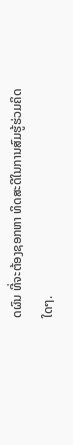ດຜົນ ທີ່ຈະຕ້ອງຊອກຫາ ທິດສະດີໃນການສົມຮູ້ຮ່ວມຄິດໃດໆ.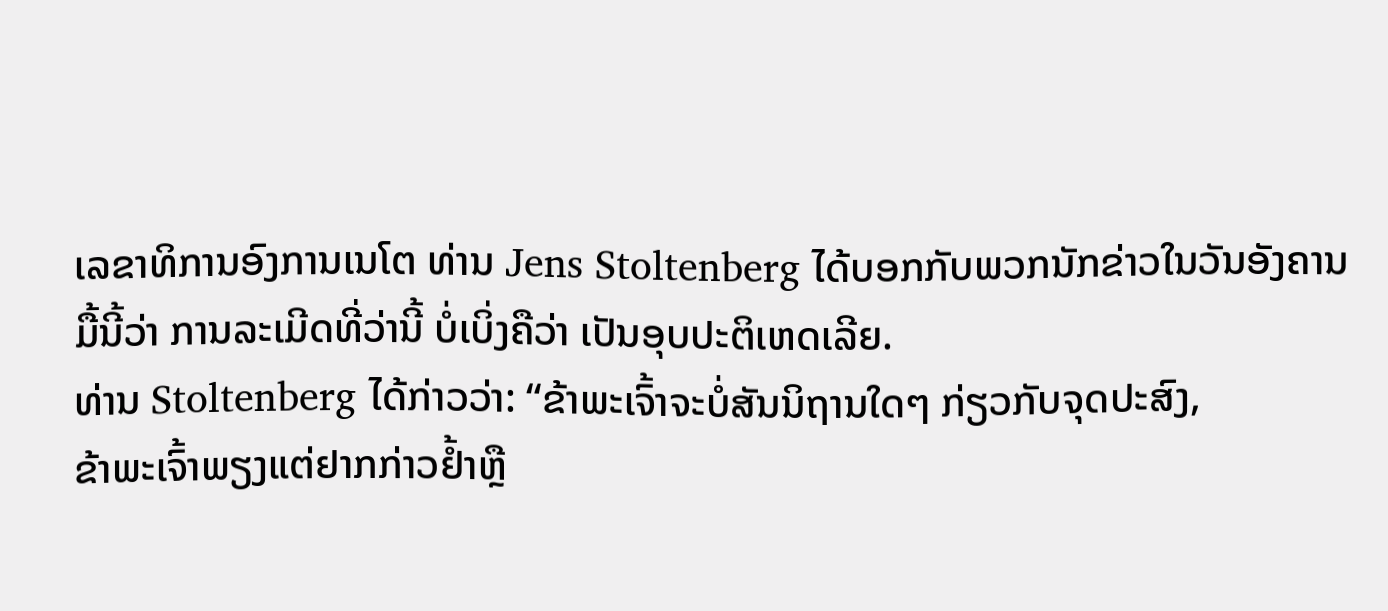ເລຂາທິການອົງການເນໂຕ ທ່ານ Jens Stoltenberg ໄດ້ບອກກັບພວກນັກຂ່າວໃນວັນອັງຄານມື້ນີ້ວ່າ ການລະເມີດທີ່ວ່ານີ້ ບໍ່ເບິ່ງຄືວ່າ ເປັນອຸບປະຕິເຫດເລີຍ.
ທ່ານ Stoltenberg ໄດ້ກ່າວວ່າ: “ຂ້າພະເຈົ້າຈະບໍ່ສັນນິຖານໃດໆ ກ່ຽວກັບຈຸດປະສົງ,
ຂ້າພະເຈົ້າພຽງແຕ່ຢາກກ່າວຢ້ຳຫຼື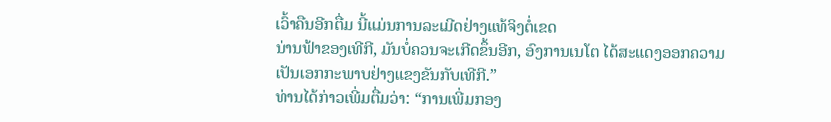ເວົ້າຄືນອີກຕື່ມ ນີ້ແມ່ນການລະເມີດຢ່າງແທ້ຈິງຕໍ່ເຂດ
ນ່ານຟ້າຂອງເທີກີ, ມັນບໍ່ຄວນຈະເກີດຂຶ້ນອີກ, ອົງການເນໂຕ ໄດ້ສະແດງອອກຄວາມ
ເປັນເອກກະພາບຢ່າງແຂງຂັນກັບເທີກີ.”
ທ່ານໄດ້ກ່າວເພີ່ມຕື່ມວ່າ: “ການເພີ່ມກອງ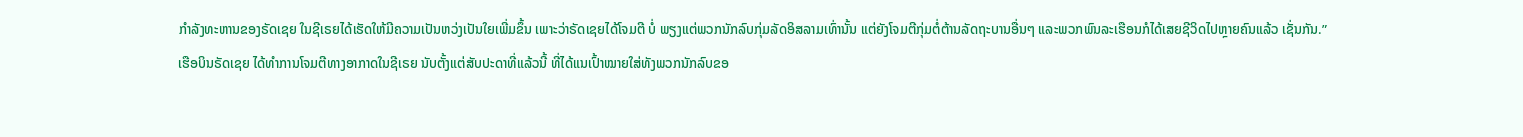ກຳລັງທະຫານຂອງຣັດເຊຍ ໃນຊີເຣຍໄດ້ເຮັດໃຫ້ມີຄວາມເປັນຫວ່ງເປັນໃຍເພີ່ມຂຶ້ນ ເພາະວ່າຣັດເຊຍໄດ້ໂຈມຕີ ບໍ່ ພຽງແຕ່ພວກນັກລົບກຸ່ມລັດອິສລາມເທົ່ານັ້ນ ແຕ່ຍັງໂຈມຕີກຸ່ມຕໍ່ຕ້ານລັດຖະບານອື່ນໆ ແລະພວກພົນລະເຮືອນກໍໄດ້ເສຍຊີວິດໄປຫຼາຍຄົນແລ້ວ ເຊັ່ນກັນ.”
ເຮືອບິນຣັດເຊຍ ໄດ້ທຳການໂຈມຕີທາງອາກາດໃນຊີເຣຍ ນັບຕັ້ງແຕ່ສັບປະດາທີ່ແລ້ວນີ້ ທີ່ໄດ້ແນເປົ້າໝາຍໃສ່ທັງພວກນັກລົບຂອ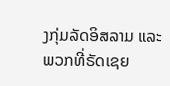ງກຸ່ມລັດອິສລາມ ແລະພວກທີ່ຣັດເຊຍ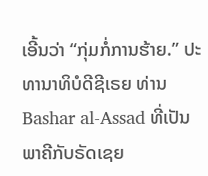ເອີ້ນວ່າ “ກຸ່ມກໍ່ການຮ້າຍ.” ປະທານາທິບໍດີຊີເຣຍ ທ່ານ Bashar al-Assad ທີ່ເປັນພາຄີກັບຣັດເຊຍ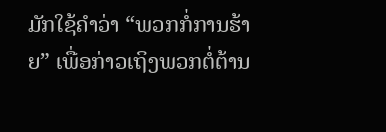ມັກໃຊ້ຄຳວ່າ “ພວກກໍ່ການຮ້າຍ” ເພື່ອກ່າວເຖິງພວກຕໍ່ຕ້ານ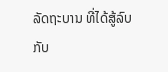ລັດຖະບານ ທີ່ໄດ້ສູ້ລົບ
ກັບ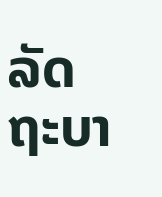ລັດ ຖະບາ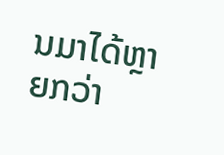ນມາໄດ້ຫຼາຍກວ່າ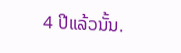4 ປີແລ້ວນັ້ນ.